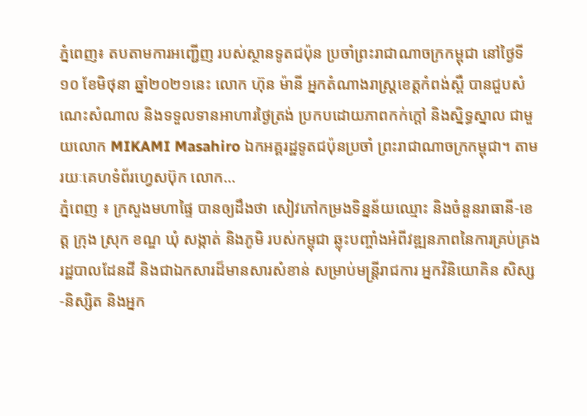ភ្នំពេញ៖ តបតាមការអញ្ជើញ របស់ស្ថានទូតជប៉ុន ប្រចាំព្រះរាជាណាចក្រកម្ពុជា នៅថ្ងៃទី១០ ខែមិថុនា ឆ្នាំ២០២១នេះ លោក ហ៊ុន ម៉ានី អ្នកតំណាងរាស្រ្តខេត្តកំពង់ស្ពឺ បានជួបសំណេះសំណាល និងទទួលទានអាហារថ្ងៃត្រង់ ប្រកបដោយភាពកក់ក្តៅ និងស្និទ្ធស្នាល ជាមួយលោក MIKAMI Masahiro ឯកអគ្គរដ្ឋទូតជប៉ុនប្រចាំ ព្រះរាជាណាចក្រកម្ពុជា។ តាមរយៈគេហទំព័រហ្វេសប៊ុក លោក...
ភ្នំពេញ ៖ ក្រសួងមហាផ្ទៃ បានឲ្យដឹងថា សៀវភៅកម្រងទិន្នន័យឈ្មោះ និងចំនួនរាធានី-ខេត្ត ក្រុង ស្រុក ខណ្ឌ ឃុំ សង្កាត់ និងភូមិ របស់កម្ពុជា ឆ្លុះបញ្ចាំងអំពីវឌ្ឍនភាពនៃការគ្រប់គ្រងរដ្ឋបាលដែនដី និងជាឯកសារដ៏មានសារសំខាន់ សម្រាប់មន្ដ្រីរាជការ អ្នកវិនិយោគិន សិស្ស-និស្សិត និងអ្នក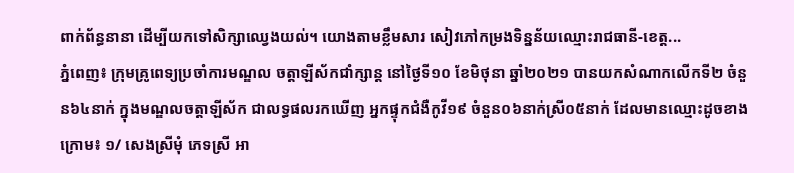ពាក់ព័ន្ធនានា ដើម្បីយកទៅសិក្សាឈ្វេងយល់។ យោងតាមខ្លឹមសារ សៀវភៅកម្រងទិន្នន័យឈ្មោះរាជធានី-ខេត្ត...
ភ្នំពេញ៖ ក្រុមគ្រូពេទ្យប្រចាំការមណ្ឌល ចត្តាឡីស័កជាំក្សាន្ត នៅថ្ងៃទី១០ ខែមិថុនា ឆ្នាំ២០២១ បានយកសំណាកលើកទី២ ចំនួន៦៤នាក់ ក្នុងមណ្ឌលចត្តាឡីស័ក ជាលទ្ធផលរកឃើញ អ្នកផ្ទុកជំងឺកូវី១៩ ចំនួន០៦នាក់ស្រី០៥នាក់ ដែលមានឈ្មោះដូចខាងក្រោម៖ ១/ សេងស្រីមុំ ភេទស្រី អា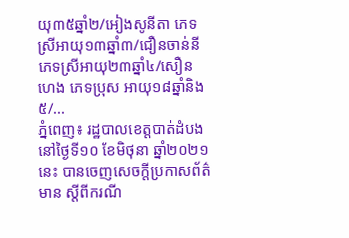យុ៣៥ឆ្នាំ២/អៀងសូនីតា ភេទស្រីអាយុ១៣ឆ្នាំ៣/ជឿនចាន់នី ភេទស្រីអាយុ២៣ឆ្នាំ៤/សឿន ហេង ភេទប្រុស អាយុ១៨ឆ្នាំនិង៥/...
ភ្នំពេញ៖ រដ្ឋបាលខេត្តបាត់ដំបង នៅថ្ងៃទី១០ ខែមិថុនា ឆ្នាំ២០២១នេះ បានចេញសេចក្តីប្រកាសព័ត៌មាន ស្តីពីករណី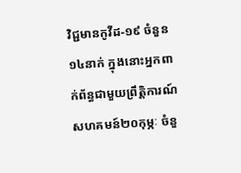វិជ្ជមានកូវីដ-១៩ ចំនួន១៤នាក់ ក្នុងនោះអ្នកពាក់ព័ន្ធជាមួយព្រឹត្តិការណ៍ សហគមន៍២០កុម្ភៈ ចំនួ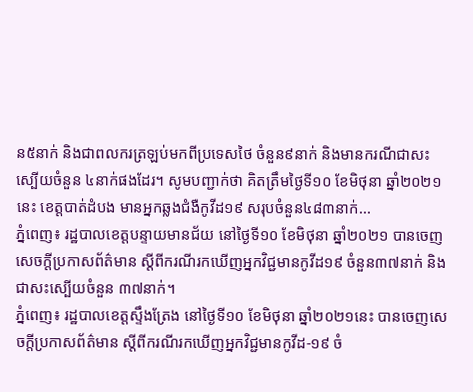ន៥នាក់ និងជាពលករត្រឡប់មកពីប្រទេសថៃ ចំនួន៩នាក់ និងមានករណីជាសះស្បើយចំនួន ៤នាក់ផងដែរ។ សូមបញ្ជាក់ថា គិតត្រឹមថ្ងៃទី១០ ខែមិថុនា ឆ្នាំ២០២១នេះ ខេត្តបាត់ដំបង មានអ្នកឆ្លងជំងឺកូវីដ១៩ សរុបចំនួន៤៨៣នាក់...
ភ្នំពេញ៖ រដ្ឋបាលខេត្តបន្ទាយមានជ័យ នៅថ្ងៃទី១០ ខែមិថុនា ឆ្នាំ២០២១ បានចេញសេចក្តីប្រកាសព័ត៌មាន ស្ដីពីករណីរកឃើញអ្នកវិជ្ជមានកូវីដ១៩ ចំនួន៣៧នាក់ និងជាសះស្បើយចំនួន ៣៧នាក់។
ភ្នំពេញ៖ រដ្ឋបាលខេត្តស្ទឹងត្រែង នៅថ្ងៃទី១០ ខែមិថុនា ឆ្នាំ២០២១នេះ បានចេញសេចក្តីប្រកាសព័ត៌មាន ស្តីពីករណីរកឃើញអ្នកវិជ្ជមានកូវីដ-១៩ ចំ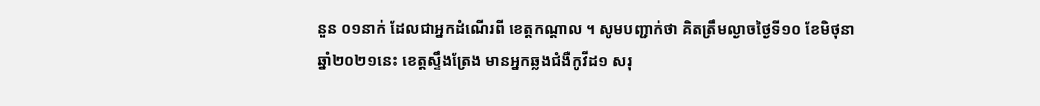នួន ០១នាក់ ដែលជាអ្នកដំណើរពី ខេត្តកណ្ដាល ។ សូមបញ្ជាក់ថា គិតត្រឹមល្ងាចថ្ងៃទី១០ ខែមិថុនា ឆ្នាំ២០២១នេះ ខេត្តស្ទឹងត្រែង មានអ្នកឆ្លងជំងឺកូវីដ១ សរុ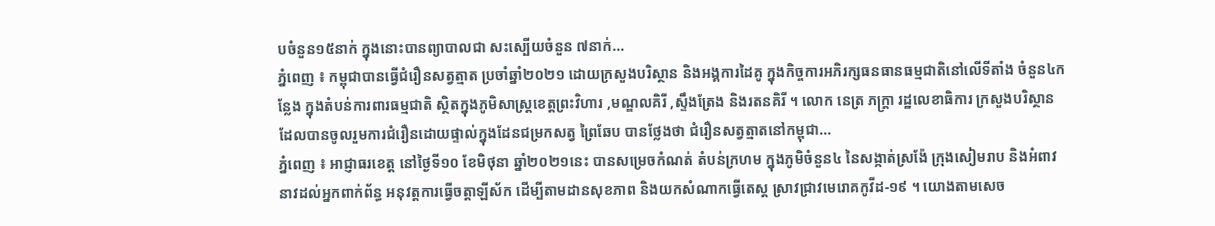បចំនួន១៥នាក់ ក្នុងនោះបានព្យាបាលជា សះស្បើយចំនួន ៧នាក់...
ភ្នំពេញ ៖ កម្ពុជាបានធ្វើជំរឿនសត្វត្មាត ប្រចាំឆ្នាំ២០២១ ដោយក្រសួងបរិស្ថាន និងអង្គការដៃគូ ក្នុងកិច្ចការអភិរក្សធនធានធម្មជាតិនៅលើទីតាំង ចំនួន៤កន្លែង ក្នុងតំបន់ការពារធម្មជាតិ ស្ថិតក្នុងភូមិសាស្ត្រខេត្តព្រះវិហារ ,មណ្ឌលគិរី ,ស្ទឹងត្រែង និងរតនគិរី ។ លោក នេត្រ ភក្ត្រា រដ្ឋលេខាធិការ ក្រសួងបរិស្ថានដែលបានចូលរួមការជំរឿនដោយផ្ទាល់ក្នុងដែនជម្រកសត្វ ព្រៃឆែប បានថ្លែងថា ជំរឿនសត្វត្មាតនៅកម្ពុជា...
ភ្នំពេញ ៖ អាជ្ញាធរខេត្ត នៅថ្ងៃទី១០ ខែមិថុនា ឆ្នាំ២០២១នេះ បានសម្រេចកំណត់ តំបន់ក្រហម ក្នុងភូមិចំនួន៤ នៃសង្កាត់ស្រង៉ែ ក្រុងសៀមរាប និងអំពាវនាវដល់អ្នកពាក់ព័ន្ធ អនុវត្តការធ្វើចត្តាឡីស័ក ដើម្បីតាមដានសុខភាព និងយកសំណាកធ្វើតេស្ត ស្រាវជ្រាវមេរោគកូវីដ-១៩ ។ យោងតាមសេច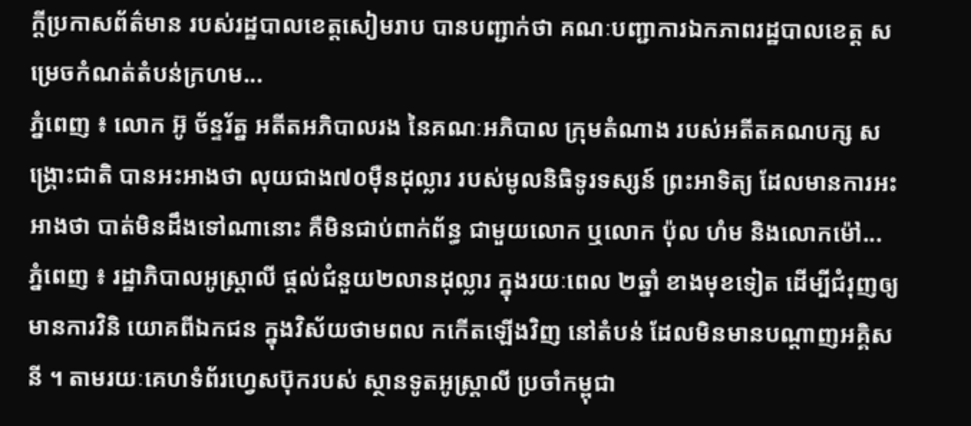ក្ដីប្រកាសព័ត៌មាន របស់រដ្ឋបាលខេត្តសៀមរាប បានបញ្ជាក់ថា គណៈបញ្ជាការឯកភាពរដ្ឋបាលខេត្ត សម្រេចកំណត់តំបន់ក្រហម...
ភ្នំពេញ ៖ លោក អ៊ូ ច័ន្ទរ័ត្ន អតីតអភិបាលរង នៃគណៈអភិបាល ក្រុមតំណាង របស់អតីតគណបក្ស សង្រ្គោះជាតិ បានអះអាងថា លុយជាង៧០ម៉ឺនដុល្លារ របស់មូលនិធិទូរទស្សន៍ ព្រះអាទិត្យ ដែលមានការអះអាងថា បាត់មិនដឹងទៅណានោះ គឺមិនជាប់ពាក់ព័ន្ធ ជាមួយលោក ឬលោក ប៉ុល ហំម និងលោកម៉ៅ...
ភ្នំពេញ ៖ រដ្ឋាភិបាលអូស្ដ្រាលី ផ្តល់ជំនួយ២លានដុល្លារ ក្នុងរយៈពេល ២ឆ្នាំ ខាងមុខទៀត ដើម្បីជំរុញឲ្យមានការវិនិ យោគពីឯកជន ក្នុងវិស័យថាមពល កកើតឡើងវិញ នៅតំបន់ ដែលមិនមានបណ្តាញអគ្គិសនី ។ តាមរយៈគេហទំព័រហ្វេសប៊ុករបស់ ស្ថានទូតអូស្ដ្រាលី ប្រចាំកម្ពុជា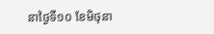នាថ្ងៃទី១០ ខែមិថុនា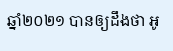ឆ្នាំ២០២១ បានឲ្យដឹងថា អូ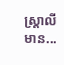ស្រ្តាលីមាន...